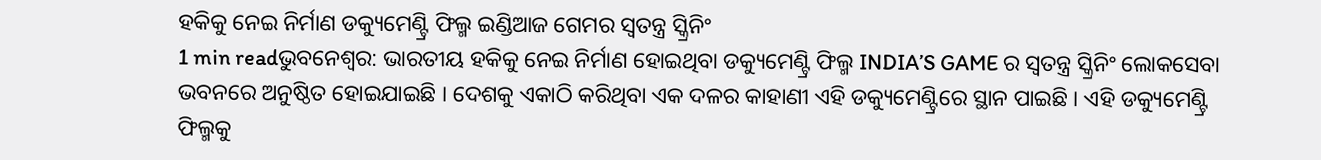ହକିକୁ ନେଇ ନିର୍ମାଣ ଡକ୍ୟୁମେଣ୍ଟ୍ରି ଫିଲ୍ମ ଇଣ୍ଡିଆଜ ଗେମର ସ୍ବତନ୍ତ୍ର ସ୍କ୍ରିନିଂ
1 min readଭୁବନେଶ୍ବର: ଭାରତୀୟ ହକିକୁ ନେଇ ନିର୍ମାଣ ହୋଇଥିବା ଡକ୍ୟୁମେଣ୍ଟ୍ରି ଫିଲ୍ମ INDIA’S GAME ର ସ୍ବତନ୍ତ୍ର ସ୍କ୍ରିନିଂ ଲୋକସେବା ଭବନରେ ଅନୁଷ୍ଠିତ ହୋଇଯାଇଛି । ଦେଶକୁ ଏକାଠି କରିଥିବା ଏକ ଦଳର କାହାଣୀ ଏହି ଡକ୍ୟୁମେଣ୍ଟ୍ରିରେ ସ୍ଥାନ ପାଇଛି । ଏହି ଡକ୍ୟୁମେଣ୍ଟ୍ରି ଫିଲ୍ମକୁ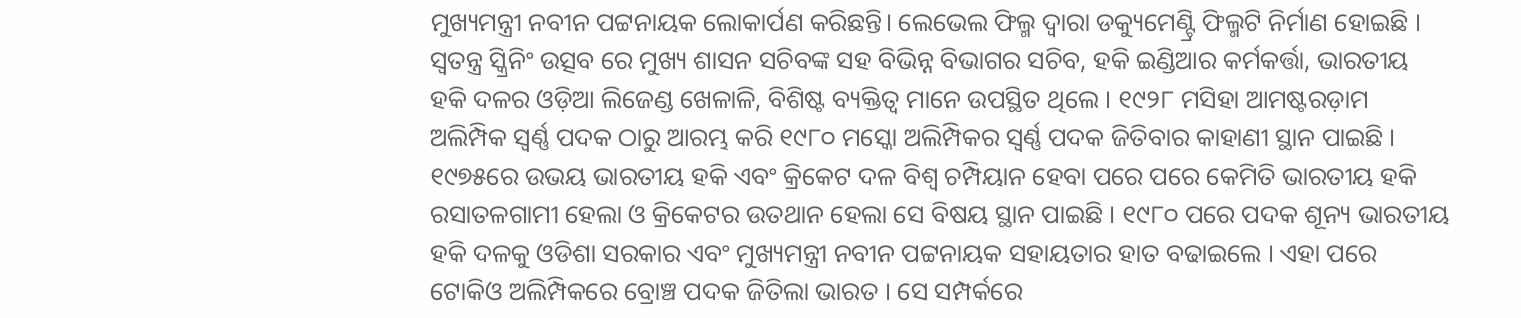ମୁଖ୍ୟମନ୍ତ୍ରୀ ନବୀନ ପଟ୍ଟନାୟକ ଲୋକାର୍ପଣ କରିଛନ୍ତି। ଲେଭେଲ ଫିଲ୍ମ ଦ୍ୱାରା ଡକ୍ୟୁମେଣ୍ଟ୍ରି ଫିଲ୍ମଟି ନିର୍ମାଣ ହୋଇଛି । ସ୍ଵତନ୍ତ୍ର ସ୍କ୍ରିନିଂ ଉତ୍ସବ ରେ ମୁଖ୍ୟ ଶାସନ ସଚିବଙ୍କ ସହ ବିଭିନ୍ନ ବିଭାଗର ସଚିବ, ହକି ଇଣ୍ଡିଆର କର୍ମକର୍ତ୍ତା, ଭାରତୀୟ ହକି ଦଳର ଓଡ଼ିଆ ଲିଜେଣ୍ଡ ଖେଳାଳି, ବିଶିଷ୍ଟ ବ୍ୟକ୍ତିତ୍ୱ ମାନେ ଉପସ୍ଥିତ ଥିଲେ । ୧୯୨୮ ମସିହା ଆମଷ୍ଟରଡ଼ାମ ଅଲିମ୍ପିକ ସ୍ବର୍ଣ୍ଣ ପଦକ ଠାରୁ ଆରମ୍ଭ କରି ୧୯୮୦ ମସ୍କୋ ଅଲିମ୍ପିକର ସ୍ବର୍ଣ୍ଣ ପଦକ ଜିତିବାର କାହାଣୀ ସ୍ଥାନ ପାଇଛି । ୧୯୭୫ରେ ଉଭୟ ଭାରତୀୟ ହକି ଏବଂ କ୍ରିକେଟ ଦଳ ବିଶ୍ଵ ଚମ୍ପିୟାନ ହେବା ପରେ ପରେ କେମିତି ଭାରତୀୟ ହକି ରସାତଳଗାମୀ ହେଲା ଓ କ୍ରିକେଟର ଉତଥାନ ହେଲା ସେ ବିଷୟ ସ୍ଥାନ ପାଇଛି । ୧୯୮୦ ପରେ ପଦକ ଶୂନ୍ୟ ଭାରତୀୟ ହକି ଦଳକୁ ଓଡିଶା ସରକାର ଏବଂ ମୁଖ୍ୟମନ୍ତ୍ରୀ ନବୀନ ପଟ୍ଟନାୟକ ସହାୟତାର ହାତ ବଢାଇଲେ । ଏହା ପରେ ଟୋକିଓ ଅଲିମ୍ପିକରେ ବ୍ରୋଞ୍ଚ ପଦକ ଜିତିଲା ଭାରତ । ସେ ସମ୍ପର୍କରେ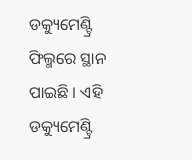ଡକ୍ୟୁମେଣ୍ଟ୍ରି ଫିଲ୍ମରେ ସ୍ଥାନ ପାଇଛି । ଏହି ଡକ୍ୟୁମେଣ୍ଟ୍ରି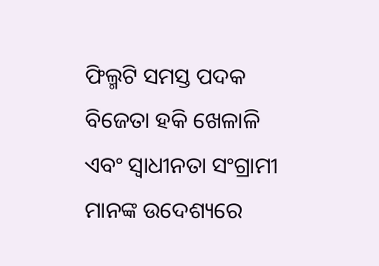ଫିଲ୍ମଟି ସମସ୍ତ ପଦକ ବିଜେତା ହକି ଖେଳାଳି ଏବଂ ସ୍ଵାଧୀନତା ସଂଗ୍ରାମୀ ମାନଙ୍କ ଉଦେଶ୍ୟରେ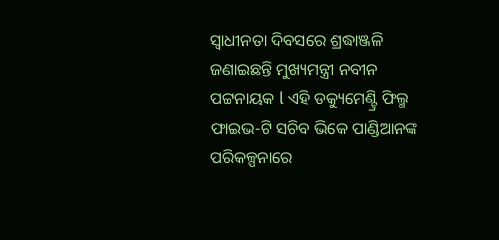ସ୍ୱାଧୀନତା ଦିବସରେ ଶ୍ରଦ୍ଧାଞ୍ଜଳି ଜଣାଇଛନ୍ତି ମୁଖ୍ୟମନ୍ତ୍ରୀ ନବୀନ ପଟ୍ଟନାୟକ l ଏହି ଡକ୍ୟୁମେଣ୍ଟ୍ରି ଫିଲ୍ମ ଫାଇଭ-ଟି ସଚିବ ଭିକେ ପାଣ୍ଡିଆନଙ୍କ ପରିକଳ୍ପନାରେ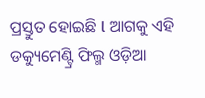ପ୍ରସ୍ତୁତ ହୋଇଛି l ଆଗକୁ ଏହି ଡକ୍ୟୁମେଣ୍ଟ୍ରି ଫିଲ୍ମ ଓଡ଼ିଆ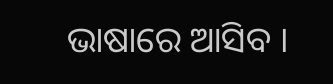ଭାଷାରେ ଆସିବ ।